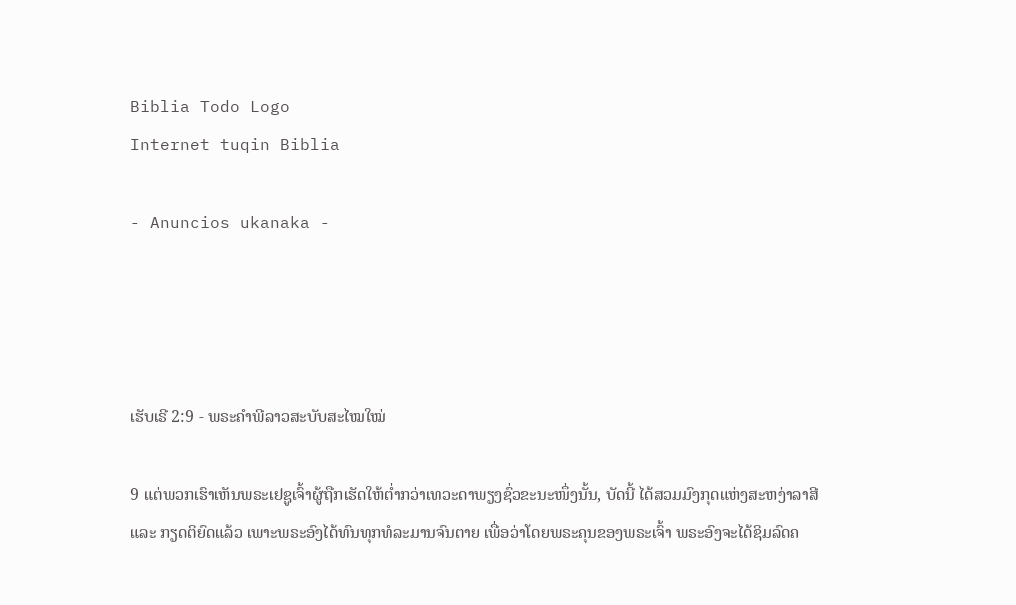Biblia Todo Logo
Internet tuqin Biblia

- Anuncios ukanaka -




ເຮັບເຣີ 2:9 - ພຣະຄຳພີລາວສະບັບສະໄໝໃໝ່

9 ແຕ່ພວກເຮົາເຫັນພຣະເຢຊູເຈົ້າຜູ້ຖືກເຮັດໃຫ້ຕ່ຳກວ່າເທວະດາພຽງຊົ່ວຂະນະໜຶ່ງນັ້ນ, ບັດນີ້ ໄດ້ສວມມົງກຸດແຫ່ງສະຫງ່າລາສີ ແລະ ກຽດຕິຍົດແລ້ວ ເພາະພຣະອົງໄດ້ທົນທຸກທໍລະມານຈົນຕາຍ ເພື່ອວ່າໂດຍພຣະຄຸນຂອງພຣະເຈົ້າ ພຣະອົງຈະໄດ້ຊິມລົດຄ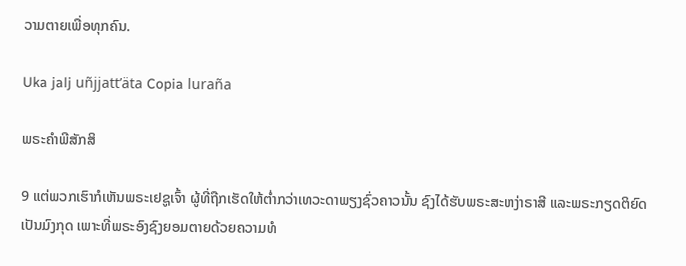ວາມຕາຍເພື່ອທຸກຄົນ.

Uka jalj uñjjattʼäta Copia luraña

ພຣະຄຳພີສັກສິ

9 ແຕ່ພວກເຮົາກໍເຫັນພຣະເຢຊູເຈົ້າ ຜູ້ທີ່ຖືກເຮັດໃຫ້ຕໍ່າກວ່າເທວະດາພຽງຊົ່ວຄາວນັ້ນ ຊົງໄດ້ຮັບພຣະສະຫງ່າຣາສີ ແລະພຣະກຽດຕິຍົດເປັນມົງກຸດ ເພາະທີ່ພຣະອົງຊົງຍອມຕາຍດ້ວຍຄວາມທໍ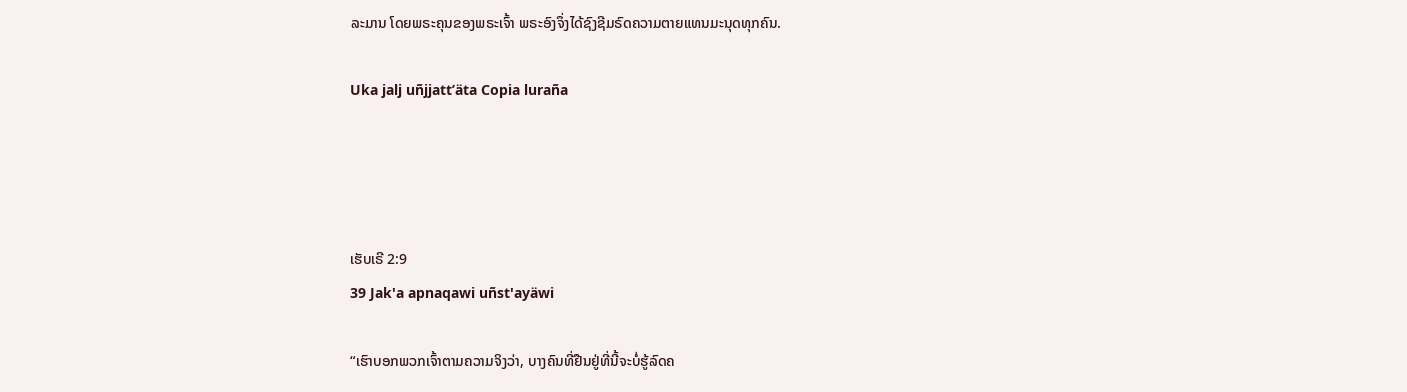ລະມານ ໂດຍພຣະຄຸນຂອງພຣະເຈົ້າ ພຣະອົງຈຶ່ງໄດ້ຊົງຊີມຣົດຄວາມຕາຍແທນມະນຸດທຸກຄົນ.

Uka jalj uñjjattʼäta Copia luraña




ເຮັບເຣີ 2:9
39 Jak'a apnaqawi uñst'ayäwi

“ເຮົາບອກພວກເຈົ້າຕາມຄວາມຈິງວ່າ, ບາງຄົນທີ່ຢືນຢູ່ທີ່ນີ້ຈະບໍ່ຮູ້ລົດຄ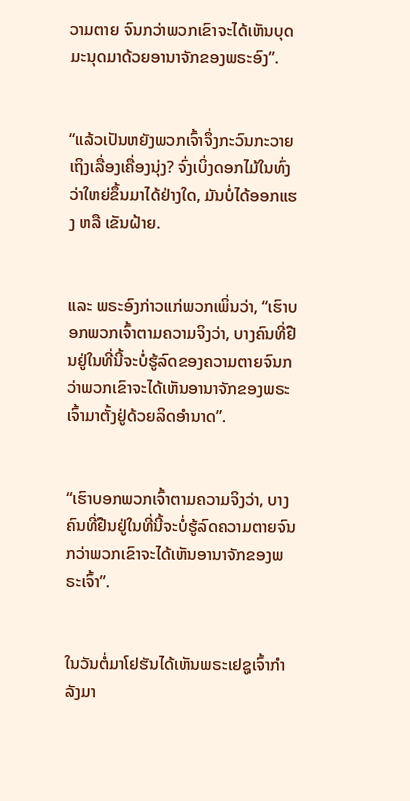ວາມຕາຍ ຈົນກວ່າພວກເຂົາຈະໄດ້ເຫັນບຸດມະນຸດມາດ້ວຍອານາຈັກຂອງພຣະອົງ”.


“ແລ້ວເປັນຫຍັງພວກເຈົ້າຈຶ່ງກະວົນກະວາຍເຖິງເລື່ອງເຄື່ອງນຸ່ງ? ຈົ່ງເບິ່ງດອກໄມ້ໃນທົ່ງວ່າໃຫຍ່ຂຶ້ນມາໄດ້ຢ່າງໃດ, ມັນບໍ່ໄດ້ອອກແຮງ ຫລື ເຂັນຝ້າຍ.


ແລະ ພຣະອົງກ່າວແກ່ພວກເພິ່ນວ່າ, “ເຮົາບອກພວກເຈົ້າຕາມຄວາມຈິງວ່າ, ບາງຄົນທີ່ຢືນຢູ່ໃນທີ່ນີ້ຈະບໍ່ຮູ້ລົດຂອງຄວາມຕາຍຈົນກວ່າພວກເຂົາຈະໄດ້ເຫັນອານາຈັກຂອງພຣະເຈົ້າມາຕັ້ງຢູ່ດ້ວຍລິດອຳນາດ”.


“ເຮົາບອກພວກເຈົ້າຕາມຄວາມຈິງວ່າ, ບາງຄົນທີ່ຢືນຢູ່ໃນທີ່ນີ້ຈະບໍ່ຮູ້ລົດຄວາມຕາຍຈົນກວ່າພວກເຂົາຈະໄດ້ເຫັນອານາຈັກຂອງພຣະເຈົ້າ”.


ໃນວັນຕໍ່ມາໂຢຮັນໄດ້ເຫັນພຣະເຢຊູເຈົ້າກຳລັງມາ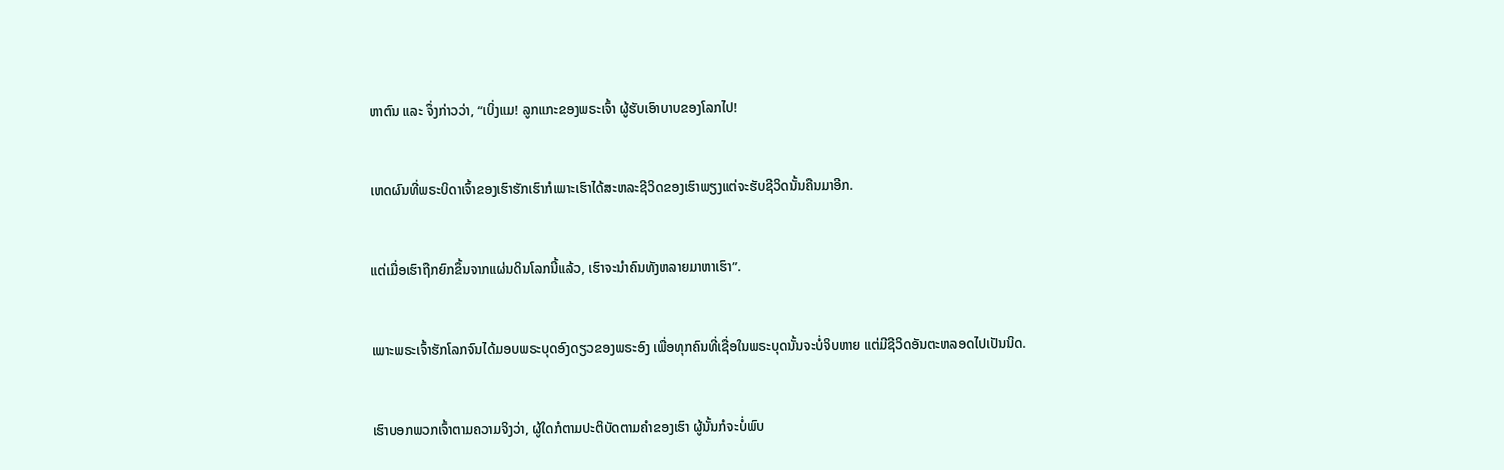ຫາຕົນ ແລະ ຈຶ່ງກ່າວວ່າ, “ເບິ່ງແມ! ລູກແກະຂອງພຣະເຈົ້າ ຜູ້ຮັບເອົາບາບຂອງໂລກໄປ!


ເຫດຜົນທີ່ພຣະບິດາເຈົ້າຂອງເຮົາຮັກເຮົາກໍເພາະເຮົາໄດ້ສະຫລະຊີວິດຂອງເຮົາພຽງແຕ່ຈະຮັບຊີວິດນັ້ນຄືນມາອີກ.


ແຕ່ເມື່ອເຮົາຖືກຍົກຂຶ້ນຈາກແຜ່ນດິນໂລກນີ້ແລ້ວ, ເຮົາຈະນຳຄົນທັງຫລາຍມາຫາເຮົາ”.


ເພາະພຣະເຈົ້າຮັກໂລກຈົນໄດ້ມອບພຣະບຸດອົງດຽວຂອງພຣະອົງ ເພື່ອທຸກຄົນທີ່ເຊື່ອໃນພຣະບຸດນັ້ນຈະບໍ່ຈິບຫາຍ ແຕ່ມີຊີວິດອັນຕະຫລອດໄປເປັນນິດ.


ເຮົາບອກພວກເຈົ້າຕາມຄວາມຈິງວ່າ, ຜູ້ໃດກໍຕາມປະຕິບັດຕາມຄຳຂອງເຮົາ ຜູ້ນັ້ນກໍຈະບໍ່ພົບ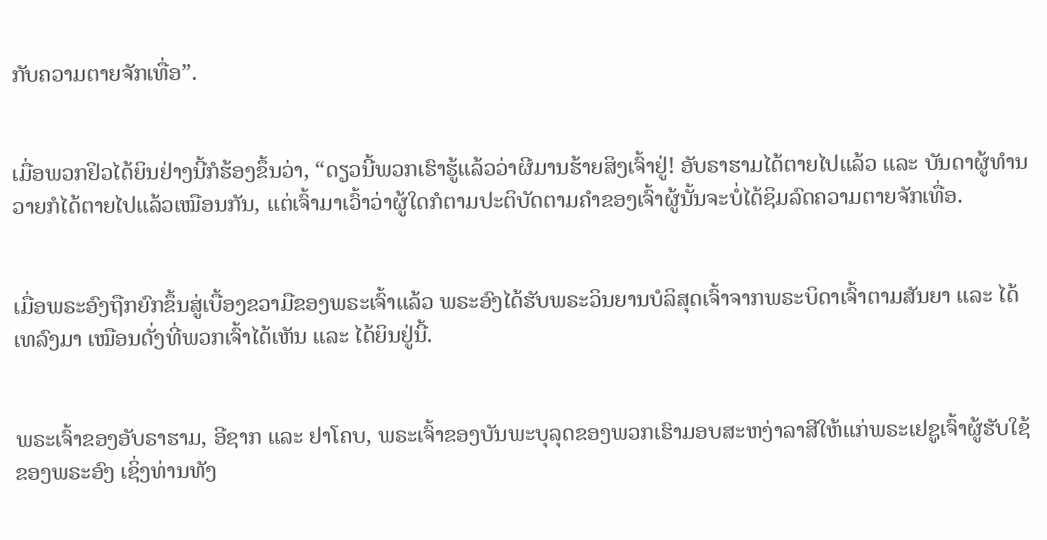ກັບຄວາມຕາຍຈັກເທື່ອ”.


ເມື່ອພວກຢິວໄດ້ຍິນຢ່າງນີ້ກໍຮ້ອງຂຶ້ນວ່າ, “ດຽວນີ້ພວກເຮົາຮູ້ແລ້ວວ່າຜີມານຮ້າຍສິງເຈົ້າຢູ່! ອັບຣາຮາມໄດ້ຕາຍໄປແລ້ວ ແລະ ບັນດາຜູ້ທຳນວາຍກໍໄດ້ຕາຍໄປແລ້ວເໝືອນກັນ, ແຕ່ເຈົ້າມາເວົ້າວ່າຜູ້ໃດກໍຕາມປະຕິບັດຕາມຄຳຂອງເຈົ້າຜູ້ນັ້ນຈະບໍ່ໄດ້ຊິມລົດຄວາມຕາຍຈັກເທື່ອ.


ເມື່ອພຣະອົງຖືກຍົກຂຶ້ນສູ່ເບື້ອງຂວາມືຂອງພຣະເຈົ້າແລ້ວ ພຣະອົງໄດ້ຮັບພຣະວິນຍານບໍລິສຸດເຈົ້າຈາກພຣະບິດາເຈົ້າຕາມສັນຍາ ແລະ ໄດ້ເທລົງມາ ເໝືອນດັ່ງທີ່ພວກເຈົ້າໄດ້ເຫັນ ແລະ ໄດ້ຍິນຢູ່ນີ້.


ພຣະເຈົ້າຂອງອັບຣາຮາມ, ອີຊາກ ແລະ ຢາໂຄບ, ພຣະເຈົ້າຂອງບັນພະບຸລຸດຂອງພວກເຮົາມອບສະຫງ່າລາສີໃຫ້ແກ່ພຣະເຢຊູເຈົ້າຜູ້ຮັບໃຊ້ຂອງພຣະອົງ ເຊິ່ງທ່ານທັງ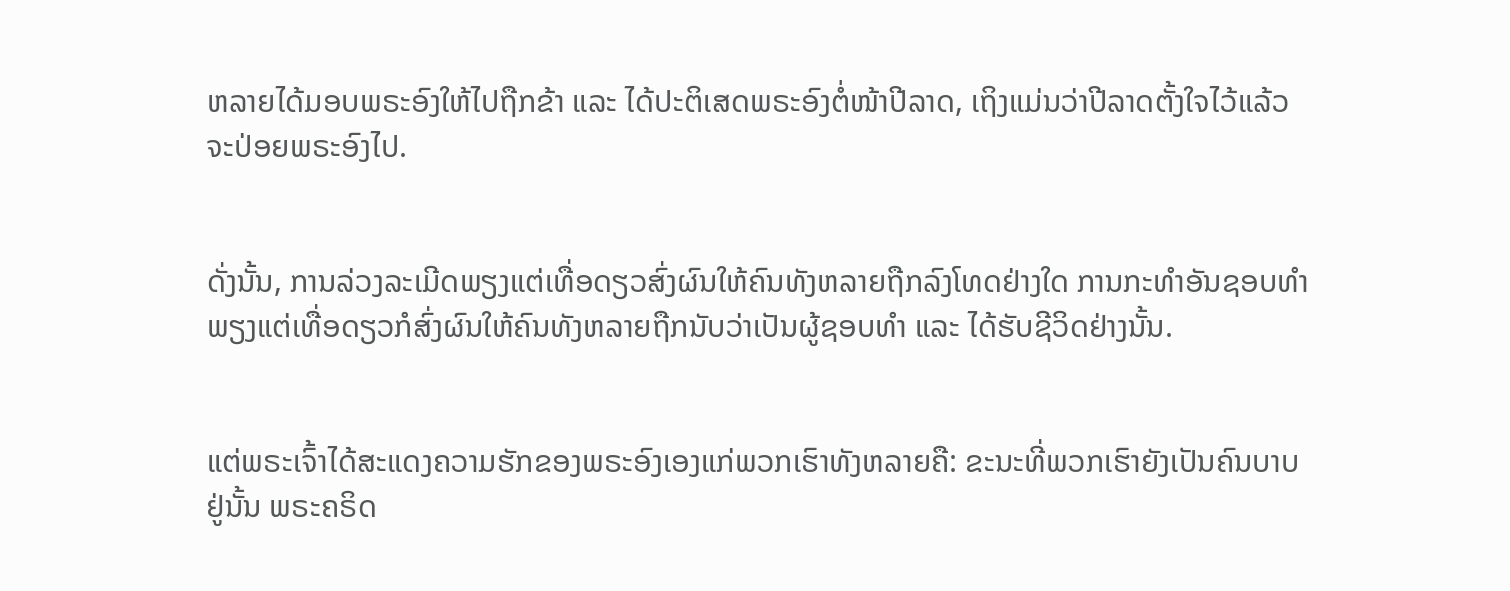ຫລາຍໄດ້ມອບພຣະອົງໃຫ້ໄປຖືກຂ້າ ແລະ ໄດ້ປະຕິເສດພຣະອົງຕໍ່ໜ້າປີລາດ, ເຖິງແມ່ນວ່າປີລາດຕັ້ງໃຈໄວ້ແລ້ວຈະປ່ອຍພຣະອົງໄປ.


ດັ່ງນັ້ນ, ການລ່ວງລະເມີດພຽງແຕ່ເທື່ອດຽວສົ່ງຜົນໃຫ້ຄົນທັງຫລາຍຖືກລົງໂທດຢ່າງໃດ ການກະທຳອັນຊອບທຳພຽງແຕ່ເທື່ອດຽວກໍສົ່ງຜົນໃຫ້ຄົນທັງຫລາຍຖືກນັບວ່າເປັນຜູ້ຊອບທຳ ແລະ ໄດ້ຮັບຊີວິດຢ່າງນັ້ນ.


ແຕ່ພຣະເຈົ້າໄດ້ສະແດງຄວາມຮັກຂອງພຣະອົງເອງແກ່ພວກເຮົາທັງຫລາຍຄື: ຂະນະທີ່ພວກເຮົາຍັງເປັນຄົນບາບຢູ່ນັ້ນ ພຣະຄຣິດ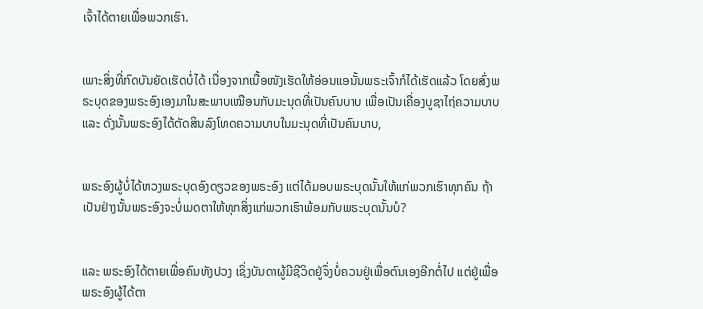ເຈົ້າໄດ້ຕາຍເພື່ອພວກເຮົາ.


ເພາະສິ່ງທີ່ກົດບັນຍັດເຮັດບໍ່ໄດ້ ເນື່ອງຈາກເນື້ອໜັງເຮັດໃຫ້ອ່ອນແອນັ້ນພຣະເຈົ້າກໍໄດ້ເຮັດແລ້ວ ໂດຍສົ່ງພຣະບຸດຂອງພຣະອົງເອງມາໃນສະພາບເໝືອນກັບມະນຸດທີ່ເປັນຄົນບາບ ເພື່ອເປັນເຄື່ອງບູຊາໄຖ່ຄວາມບາບ ແລະ ດັ່ງນັ້ນພຣະອົງໄດ້ຕັດສິນລົງໂທດຄວາມບາບໃນມະນຸດທີ່ເປັນຄົນບາບ,


ພຣະອົງຜູ້ບໍ່ໄດ້ຫວງພຣະບຸດອົງດຽວຂອງພຣະອົງ ແຕ່ໄດ້ມອບພຣະບຸດນັ້ນໃຫ້ແກ່ພວກເຮົາທຸກຄົນ ຖ້າເປັນຢ່າງນັ້ນພຣະອົງຈະບໍ່ເມດຕາໃຫ້ທຸກສິ່ງແກ່ພວກເຮົາພ້ອມກັບພຣະບຸດນັ້ນບໍ?


ແລະ ພຣະອົງໄດ້ຕາຍເພື່ອຄົນທັງປວງ ເຊິ່ງບັນດາຜູ້ມີຊີວິດຢູ່ຈຶ່ງບໍ່ຄວນຢູ່ເພື່ອຕົນເອງອີກຕໍ່ໄປ ແຕ່ຢູ່ເພື່ອພຣະອົງຜູ້ໄດ້ຕາ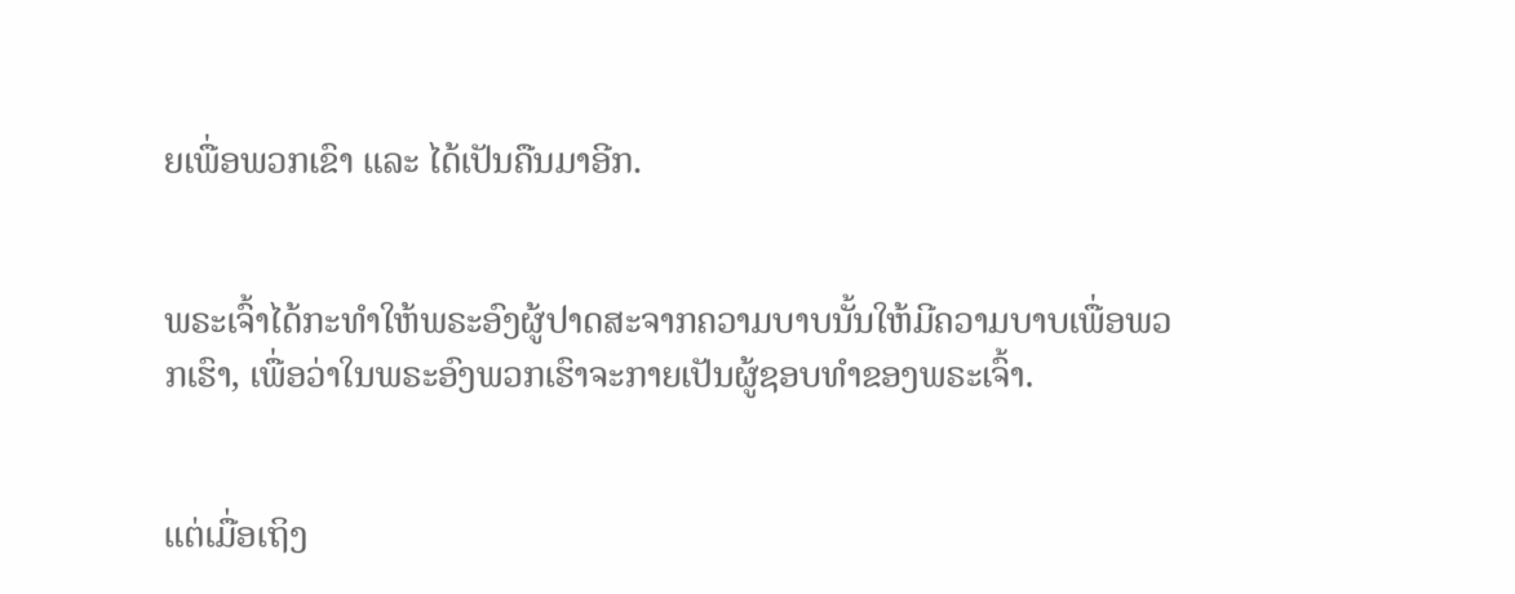ຍເພື່ອພວກເຂົາ ແລະ ໄດ້ເປັນຄືນມາອີກ.


ພຣະເຈົ້າໄດ້ກະທຳໃຫ້ພຣະອົງຜູ້ປາດສະຈາກຄວາມບາບນັ້ນໃຫ້ມີຄວາມບາບເພື່ອພວກເຮົາ, ເພື່ອວ່າໃນພຣະອົງພວກເຮົາຈະກາຍເປັນຜູ້ຊອບທຳຂອງພຣະເຈົ້າ.


ແຕ່ເມື່ອເຖິງ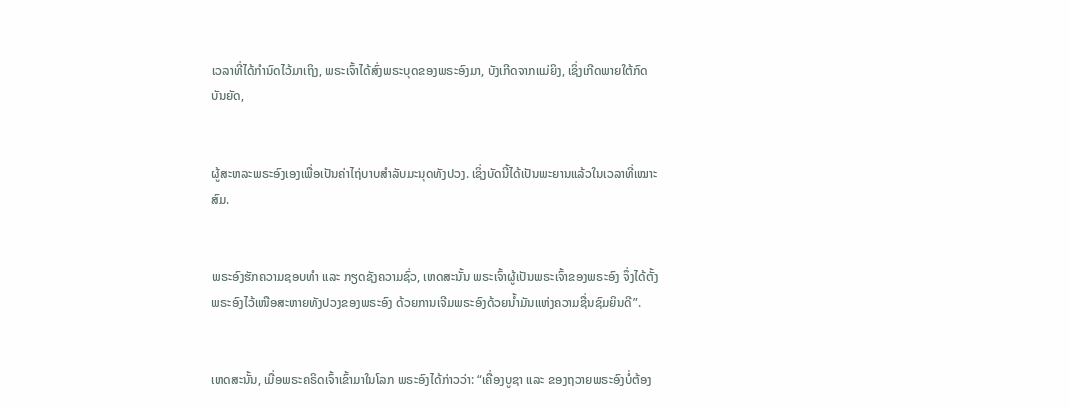ເວລາທີ່ໄດ້ກຳນົດໄວ້ມາເຖິງ, ພຣະເຈົ້າໄດ້ສົ່ງພຣະບຸດຂອງພຣະອົງມາ, ບັງເກີດຈາກແມ່ຍິງ, ເຊິ່ງເກີດພາຍໃຕ້ກົດບັນຍັດ,


ຜູ້ສະຫລະພຣະອົງເອງເພື່ອເປັນຄ່າໄຖ່ບາບສຳລັບມະນຸດທັງປວງ. ເຊິ່ງບັດນີ້ໄດ້ເປັນພະຍານແລ້ວໃນເວລາທີ່ເໝາະສົມ.


ພຣະອົງຮັກຄວາມຊອບທຳ ແລະ ກຽດຊັງຄວາມຊົ່ວ, ເຫດສະນັ້ນ ພຣະເຈົ້າຜູ້ເປັນພຣະເຈົ້າຂອງພຣະອົງ ຈຶ່ງໄດ້ຕັ້ງພຣະອົງໄວ້ເໜືອສະຫາຍທັງປວງຂອງພຣະອົງ ດ້ວຍການເຈີມພຣະອົງດ້ວຍນ້ຳມັນແຫ່ງຄວາມຊື່ນຊົມຍິນດີ”.


ເຫດສະນັ້ນ, ເມື່ອພຣະຄຣິດເຈົ້າເຂົ້າມາໃນໂລກ ພຣະອົງໄດ້ກ່າວວ່າ: “ເຄື່ອງບູຊາ ແລະ ຂອງຖວາຍພຣະອົງບໍ່ຕ້ອງ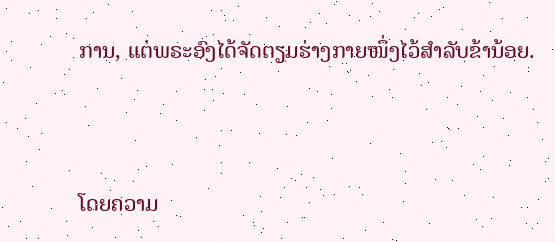ການ, ແຕ່ພຣະອົງໄດ້ຈັດຕຽມຮ່າງກາຍໜຶ່ງໄວ້ສຳລັບຂ້ານ້ອຍ.


ໂດຍຄວາມ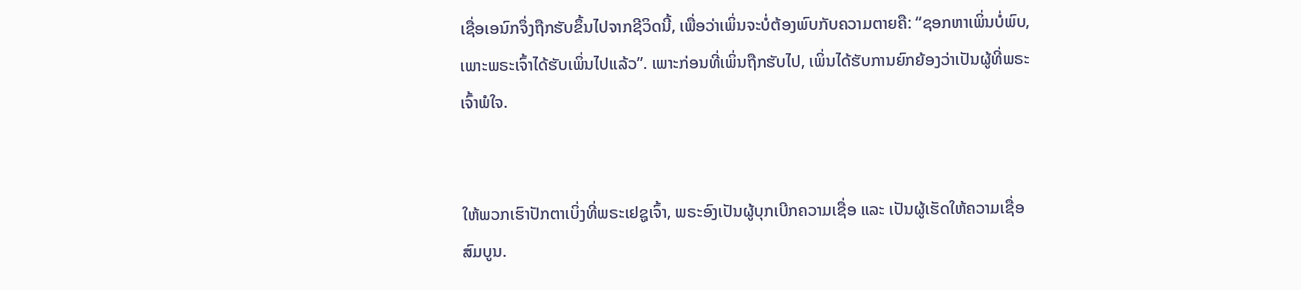ເຊື່ອເອນົກຈຶ່ງຖືກຮັບຂຶ້ນໄປຈາກຊີວິດນີ້, ເພື່ອວ່າເພິ່ນຈະບໍ່ຕ້ອງພົບກັບຄວາມຕາຍຄື: “ຊອກຫາເພິ່ນບໍ່ພົບ, ເພາະພຣະເຈົ້າໄດ້ຮັບເພິ່ນໄປແລ້ວ”. ເພາະກ່ອນທີ່ເພິ່ນຖືກຮັບໄປ, ເພິ່ນໄດ້ຮັບການຍົກຍ້ອງວ່າເປັນຜູ້ທີ່ພຣະເຈົ້າພໍໃຈ.


ໃຫ້ພວກເຮົາປັກຕາເບິ່ງທີ່ພຣະເຢຊູເຈົ້າ, ພຣະອົງເປັນຜູ້ບຸກເບີກຄວາມເຊື່ອ ແລະ ເປັນຜູ້ເຮັດໃຫ້ຄວາມເຊື່ອສົມບູນ.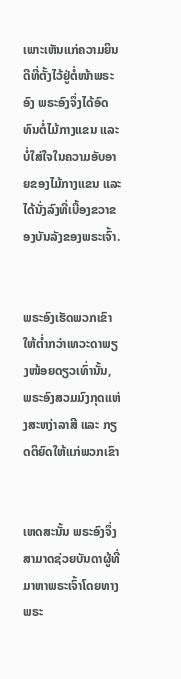ເພາະເຫັນແກ່ຄວາມຍິນດີທີ່ຕັ້ງໄວ້ຢູ່ຕໍ່ໜ້າພຣະອົງ ພຣະອົງຈຶ່ງໄດ້ອົດທົນຕໍ່ໄມ້ກາງແຂນ ແລະ ບໍ່ໃສ່ໃຈໃນຄວາມອັບອາຍຂອງໄມ້ກາງແຂນ ແລະ ໄດ້ນັ່ງລົງທີ່ເບື້ອງຂວາຂອງບັນລັງຂອງພຣະເຈົ້າ.


ພຣະອົງເຮັດພວກເຂົາໃຫ້ຕ່ຳກວ່າເທວະດາພຽງໜ້ອຍດຽວເທົ່ານັ້ນ, ພຣະອົງສວມມົງກຸດແຫ່ງສະຫງ່າລາສີ ແລະ ກຽດຕິຍົດໃຫ້ແກ່ພວກເຂົາ


ເຫດສະນັ້ນ ພຣະອົງຈຶ່ງສາມາດຊ່ວຍບັນດາຜູ້ທີ່ມາຫາພຣະເຈົ້າໂດຍທາງພຣະ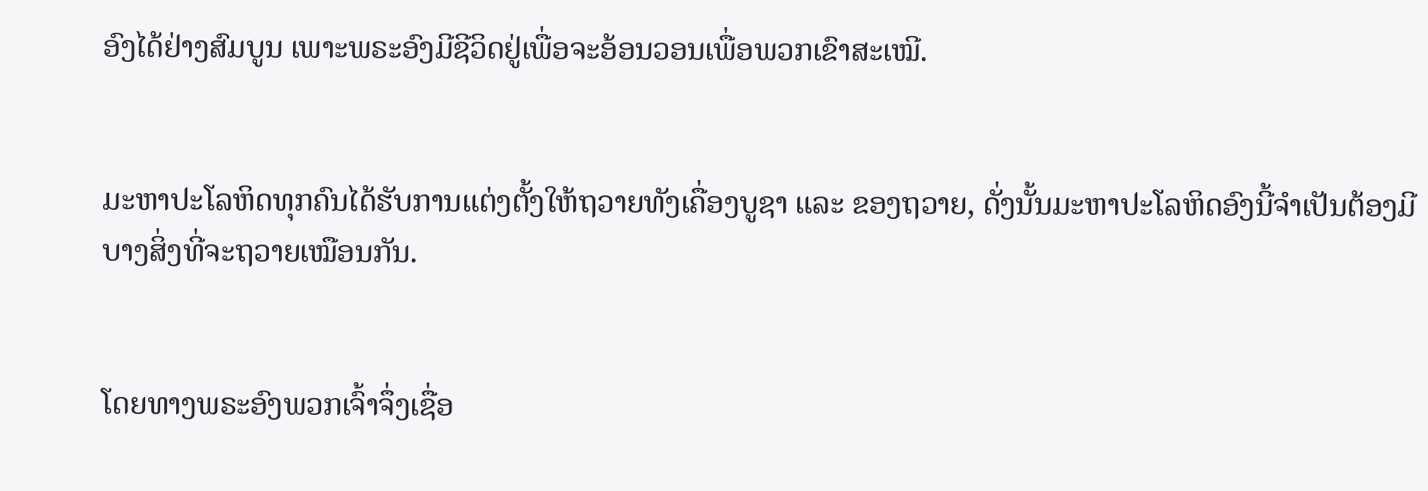ອົງໄດ້ຢ່າງສົມບູນ ເພາະພຣະອົງມີຊີວິດຢູ່ເພື່ອຈະອ້ອນວອນເພື່ອພວກເຂົາສະເໝີ.


ມະຫາປະໂລຫິດທຸກຄົນໄດ້ຮັບການແຕ່ງຕັ້ງໃຫ້ຖວາຍທັງເຄື່ອງບູຊາ ແລະ ຂອງຖວາຍ, ດັ່ງນັ້ນມະຫາປະໂລຫິດອົງນີ້ຈຳເປັນຕ້ອງມີບາງສິ່ງທີ່ຈະຖວາຍເໝືອນກັນ.


ໂດຍທາງພຣະອົງພວກເຈົ້າຈຶ່ງເຊື່ອ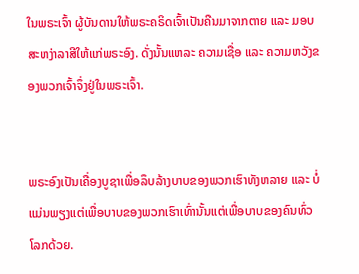ໃນພຣະເຈົ້າ ຜູ້ບັນດານໃຫ້ພຣະຄຣິດເຈົ້າເປັນຄືນມາຈາກຕາຍ ແລະ ມອບສະຫງ່າລາສີໃຫ້ແກ່ພຣະອົງ. ດັ່ງນັ້ນແຫລະ ຄວາມເຊື່ອ ແລະ ຄວາມຫວັງຂອງພວກເຈົ້າຈຶ່ງຢູ່ໃນພຣະເຈົ້າ.


ພຣະອົງເປັນເຄື່ອງບູຊາເພື່ອລຶບລ້າງບາບຂອງພວກເຮົາທັງຫລາຍ ແລະ ບໍ່ແມ່ນພຽງແຕ່ເພື່ອບາບຂອງພວກເຮົາເທົ່ານັ້ນແຕ່ເພື່ອບາບຂອງຄົນທົ່ວໂລກດ້ວຍ.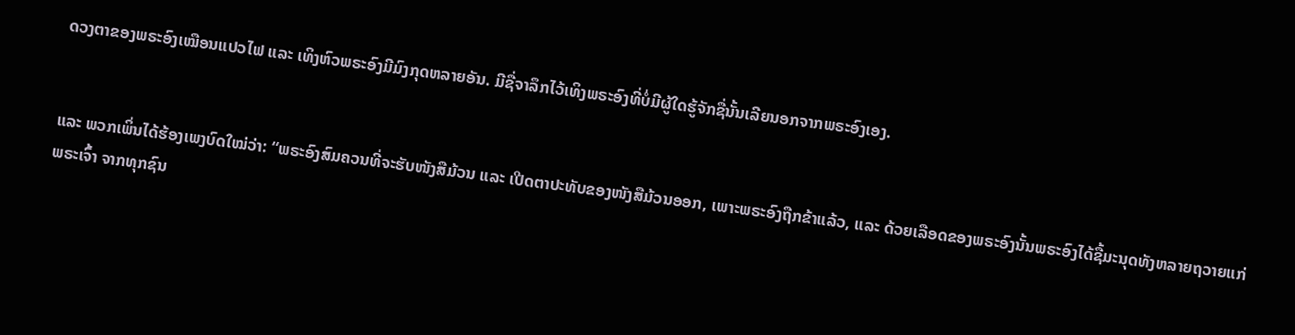ດວງຕາຂອງພຣະອົງເໝືອນແປວໄຟ ແລະ ເທິງຫົວພຣະອົງມີມົງກຸດຫລາຍອັນ. ມີຊື່ຈາລຶກໄວ້ເທິງພຣະອົງທີ່ບໍ່ມີຜູ້ໃດຮູ້ຈັກຊື່ນັ້ນເລີຍນອກຈາກພຣະອົງເອງ.


ແລະ ພວກເພິ່ນໄດ້ຮ້ອງເພງບົດໃໝ່ວ່າ: “ພຣະອົງສົມຄວນທີ່ຈະຮັບໜັງສືມ້ວນ ແລະ ເປີດຕາປະທັບຂອງໜັງສືມ້ວນອອກ, ເພາະພຣະອົງຖືກຂ້າແລ້ວ, ແລະ ດ້ວຍເລືອດຂອງພຣະອົງນັ້ນພຣະອົງໄດ້ຊື້ມະນຸດທັງຫລາຍຖວາຍແກ່ພຣະເຈົ້າ ຈາກທຸກຊົນ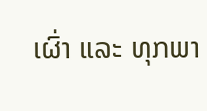ເຜົ່າ ແລະ ທຸກພາ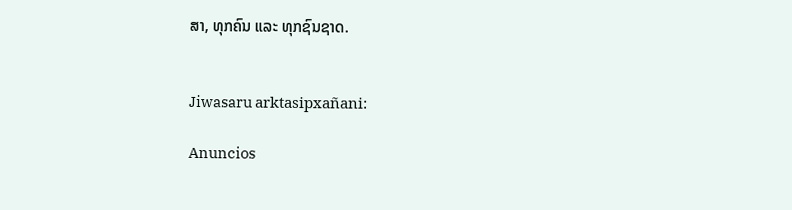ສາ, ທຸກຄົນ ແລະ ທຸກຊົນຊາດ.


Jiwasaru arktasipxañani:

Anuncios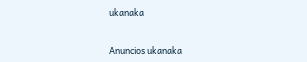ukanaka


Anuncios ukanaka